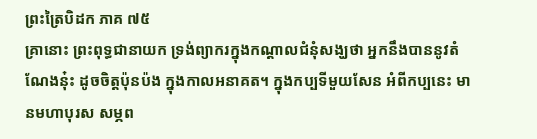ព្រះត្រៃបិដក ភាគ ៧៥
គ្រានោះ ព្រះពុទ្ធជានាយក ទ្រង់ព្យាករក្នុងកណ្តាលជំនុំសង្ឃថា អ្នកនឹងបាននូវតំណែងនុ៎ះ ដូចចិត្តប៉ុនប៉ង ក្នុងកាលអនាគត។ ក្នុងកប្បទីមួយសែន អំពីកប្បនេះ មានមហាបុរស សម្ភព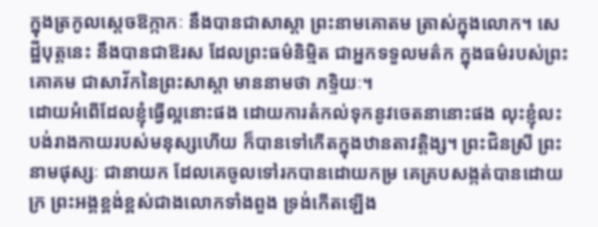ក្នុងត្រកូលស្តេចឱក្កាកៈ នឹងបានជាសាស្តា ព្រះនាមគោតម ត្រាស់ក្នុងលោក។ សេដ្ឋីបុត្តនេះ នឹងបានជាឱរស ដែលព្រះធម៌និម្មិត ជាអ្នកទទួលមត៌ក ក្នុងធម៌របស់ព្រះគោគម ជាសាវ័កនៃព្រះសាស្តា មាននាមថា ភទ្ទិយៈ។
ដោយអំពើដែលខ្ញុំធ្វើល្អនោះផង ដោយការតំកល់ទុកនូវចេតនានោះផង លុះខ្ញុំលះបង់រាងកាយរបស់មនុស្សហើយ ក៏បានទៅកើតក្នុងឋានតាវត្តិង្ស។ ព្រះជិនស្រី ព្រះនាមផុស្សៈ ជានាយក ដែលគេចូលទៅរកបានដោយកម្រ គេគ្របសង្កត់បានដោយក្រ ព្រះអង្គខ្ពង់ខ្ពស់ជាងលោកទាំងពួង ទ្រង់កើតឡើង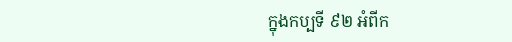ក្នុងកប្បទី ៩២ អំពីក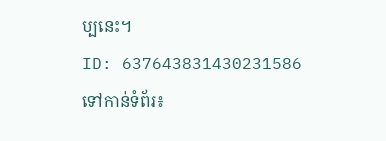ប្បនេះ។
ID: 637643831430231586
ទៅកាន់ទំព័រ៖